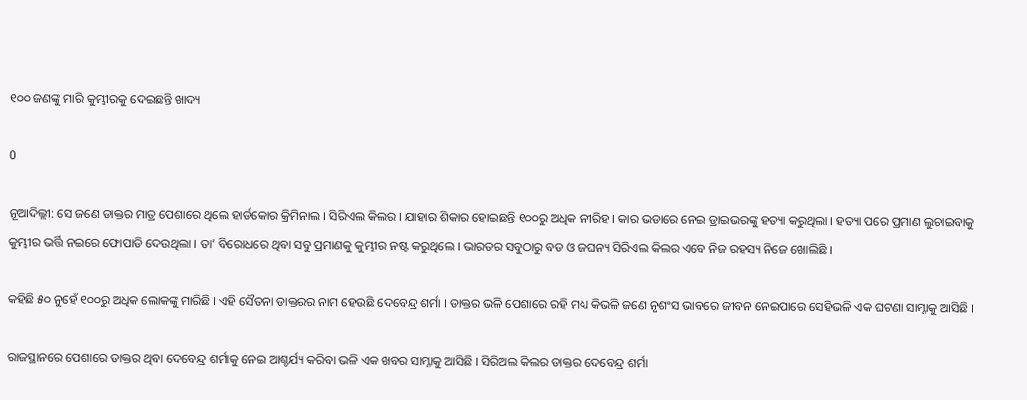୧୦୦ ଜଣଙ୍କୁ ମାରି କୁମ୍ଭୀରକୁ ଦେଇଛନ୍ତି ଖାଦ୍ୟ

0

ନୂଆଦିଲ୍ଲୀ: ସେ ଜଣେ ଡାକ୍ତର ମାତ୍ର ପେଶାରେ ଥିଲେ ହାର୍ଡକୋର କ୍ରିମିନାଲ । ସିରିଏଲ କିଲର । ଯାହାର ଶିକାର ହୋଇଛନ୍ତି ୧୦୦ରୁ ଅଧିକ ନୀରିହ । କାର ଭଡାରେ ନେଇ ଡ୍ରାଇଭରଙ୍କୁ ହତ୍ୟା କରୁଥିଲା । ହତ୍ୟା ପରେ ପ୍ରମାଣ ଲୁଚାଇବାକୁ କୁମ୍ଭୀର ଭର୍ତ୍ତି ନଇରେ ଫୋପାଡି ଦେଉଥିଲା । ତା’ ବିରୋଧରେ ଥିବା ସବୁ ପ୍ରମାଣକୁ କୁମ୍ଭୀର ନଷ୍ଟ କରୁଥିଲେ । ଭାରତର ସବୁଠାରୁ ବଡ ଓ ଜଘନ୍ୟ ସିରିଏଲ କିଲର ଏବେ ନିଜ ରହସ୍ୟ ନିଜେ ଖୋଲିଛି ।

କହିଛି ୫୦ ନୁହେଁ ୧୦୦ରୁ ଅଧିକ ଲୋକଙ୍କୁ ମାରିଛି । ଏହି ସୈତନା ଡାକ୍ତରର ନାମ ହେଉଛି ଦେବେନ୍ଦ୍ର ଶର୍ମା । ଡାକ୍ତର ଭଳି ପେଶାରେ ରହି ମଧ୍ୟ କିଭଳି ଜଣେ ନୃଶଂସ ଭାବରେ ଜୀବନ ନେଇପାରେ ସେହିଭଳି ଏକ ଘଟଣା ସାମ୍ନାକୁ ଆସିଛି ।

ରାଜସ୍ଥାନରେ ପେଶାରେ ଡାକ୍ତର ଥିବା ଦେବେନ୍ଦ୍ର ଶର୍ମାକୁ ନେଇ ଆଶ୍ଚର୍ଯ୍ୟ କରିବା ଭଳି ଏକ ଖବର ସାମ୍ନାକୁ ଆସିଛି । ସିରିଅଲ କିଲର ଡାକ୍ତର ଦେବେନ୍ଦ୍ର ଶର୍ମା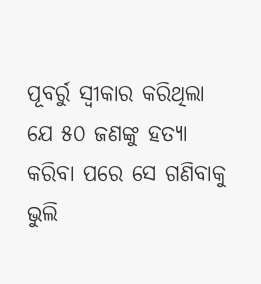ପୂବର୍ରୁ ସ୍ୱୀକାର କରିଥିଲା ଯେ ୫୦ ଜଣଙ୍କୁ ହତ୍ୟା କରିବା ପରେ ସେ ଗଣିବାକୁ ଭୁଲି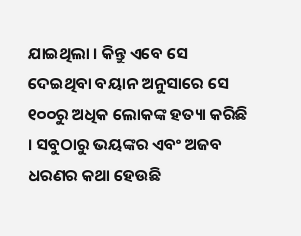ଯାଇଥିଲା । କିନ୍ତୁ ଏବେ ସେ ଦେଇଥିବା ବୟାନ ଅନୁସାରେ ସେ ୧୦୦ରୁ ଅଧିକ ଲୋକଙ୍କ ହତ୍ୟା କରିଛି । ସବୁଠାରୁ ଭୟଙ୍କର ଏବଂ ଅଜବ ଧରଣର କଥା ହେଉଛି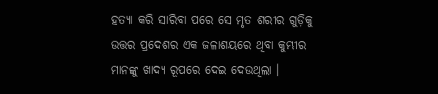ହତ୍ୟା କରି ସାରିବା ପରେ ସେ ମୃତ ଶରୀର ଗୁଡ଼ିକୁ ଉତ୍ତର ପ୍ରଦେଶର ଏକ ଜଳାଶୟରେ ଥିବା କୁମ୍ଭୀର ମାନଙ୍କୁ ଖାଦ୍ୟ ରୂପରେ ଦେଇ ଦେଉଥିଲା ।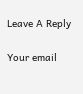Leave A Reply

Your email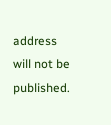address will not be published.